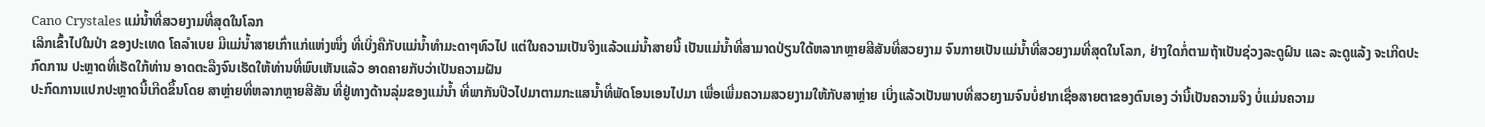Cano Crystales ແມ່ນໍ້າທີ່ສວຍງາມທີ່ສຸດໃນໂລກ
ເລິກເຂົ້າໄປໃນປ່າ ຂອງປະເທດ ໂຄລໍາເບຍ ມີແມ່ນໍ້າສາຍເກົ່າແກ່ແຫ່ງໜຶ່ງ ທີ່ເບິ່ງຄືກັບແມ່ນໍ້າທໍາມະດາໆທົວໄປ ແຕ່ໃນຄວາມເປັນຈິງແລ້ວແມ່ນໍ້າສາຍນີ້ ເປັນແມ່ນໍ້າທີ່ສາມາດປ່ຽນໃດ້ຫລາກຫຼາຍສີສັນທີ່ສວຍງາມ ຈົນກາຍເປັນແມ່ນໍ້າທີ່ສວຍງາມທີ່ສຸດໃນໂລກ, ຢ່າງໃດກໍ່ຕາມຖ້າເປັນຊ່ວງລະດູຝົນ ແລະ ລະດູແລ້ງ ຈະເກີດປະກົດການ ປະຫຼາດທີ່ເຮັດໃກ້ທ່ານ ອາດຕະລືງຈົນເຮັດໃຫ້ທ່ານທີ່ພົບເຫັນແລ້ວ ອາດຄາຍກັບວ່າເປັນຄວາມຝັນ
ປະກົດການແປກປະຫຼາດນີ້ເກີດຂຶ້ນໂດຍ ສາຫຼ່າຍທີ່ຫລາກຫຼາຍສີສັນ ທີ່ຢູ່ທາງດ້ານລຸ່ມຂອງແມ່ນໍ້າ ທີ່ພາກັນປີວໄປມາຕາມກະແສນໍ້າທີ່ພັດໂອນເອນໄປມາ ເພື່ອເພີ່ມຄວາມສວຍງາມໃຫ້ກັບສາຫຼ່າຍ ເບິ່ງແລ້ວເປັນພາບທີ່ສວຍງາມຈົນບໍ່ຢາກເຊື່ອສາຍຕາຂອງຕົນເອງ ວ່ານີ້ເປັນຄວາມຈິງ ບໍ່ແມ່ນຄວາມ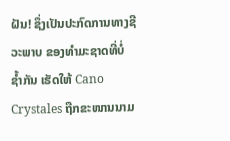ຝັນ! ຊຶ່ງເປັນປະກົດການທາງຊີວະພາບ ຂອງທໍາມະຊາດທີ່ບໍ່ຊໍ້າກັນ ເຮັດໃຫ້ Cano Crystales ຖືກຂະໜານນາມ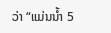ວ່າ “ແມ່ນນໍ້າ 5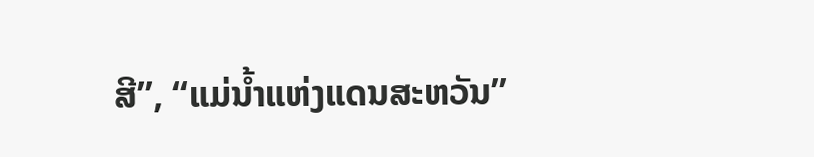ສີ”, “ແມ່ນໍ້າແຫ່ງແດນສະຫວັນ”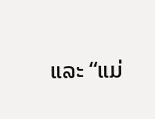ແລະ “ແມ່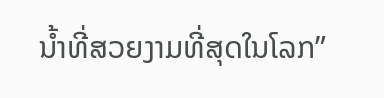ນໍ້າທີ່ສວຍງາມທີ່ສຸດໃນໂລກ”